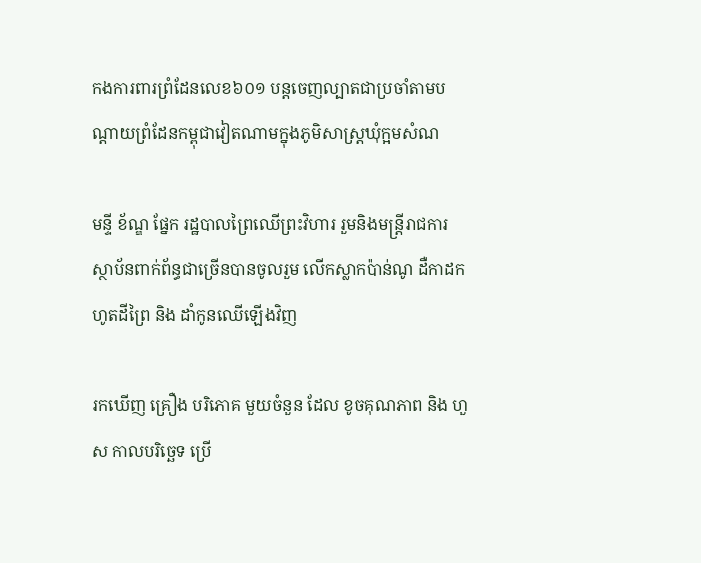កងការពារព្រំដែនលេខ៦០១ បន្តចេញល្បាតជាប្រចាំតាមបណ្តាយព្រំដែនកម្ពុជាវៀតណាមក្នុងភូមិសាស្រ្តឃុំក្អមសំណ

មន្ទី ខ័ណ្ឌ ផ្នែក រដ្ឋបាលព្រៃឈើព្រះវិហារ រួមនិងមន្រ្តីរាជការស្ថាប័នពាក់ព័ន្ធជាច្រើនបានចូលរួម លើកស្លាកប៉ាន់ណូ ដឺកាដកហូតដីព្រៃ និង ដាំកូនឈើឡើងវិញ

រកឃើញ គ្រឿង បរិភោគ មួយចំនួន ដែល ខូចគុណភាព និង ហួស កាលបរិច្ឆេទ ប្រើ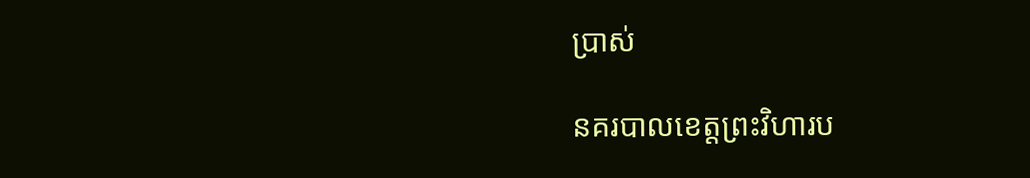ប្រាស់

នគរបាលខេត្តព្រះវិហារប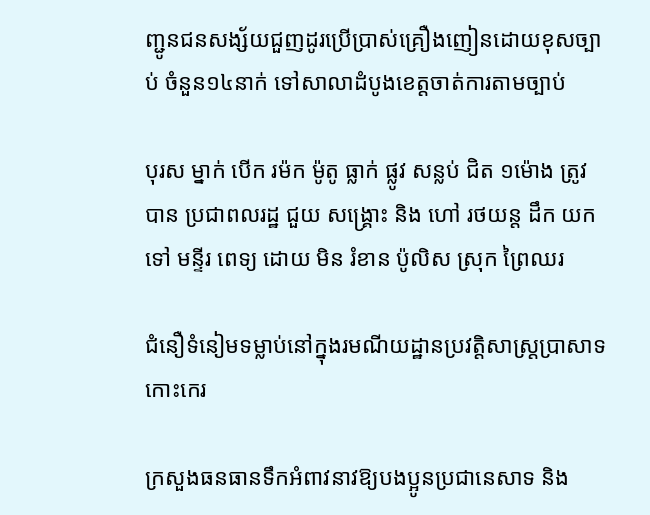ញ្ជូនជនសង្ស័យជួញដូរប្រើប្រាស់គ្រឿងញៀនដោយខុសច្បាប់ ចំនួន១៤នាក់ ទៅសាលាដំបូងខេត្តចាត់ការតាមច្បាប់

បុរស ម្នាក់ បេីក រម៉ក ម៉ូតូ ធ្លាក់ ផ្លូវ សន្លប់ ជិត ១ម៉ោង ត្រូវ បាន ប្រជាពលរដ្ឋ ជួយ សង្រ្គោះ និង ហៅ រថយន្ត ដឹក យកទៅ មន្ទីរ ពេទ្យ ដោយ មិន រំខាន ប៉ូលិស ស្រុក ព្រៃឈរ

ជំនឿទំនៀមទម្លាប់នៅក្នុងរមណីយដ្ឋានប្រវត្តិសាស្រ្តប្រាសាទ កោះកេរ

ក្រសួងធនធានទឹកអំពាវនាវឱ្យបងប្អូនប្រជានេសាទ និង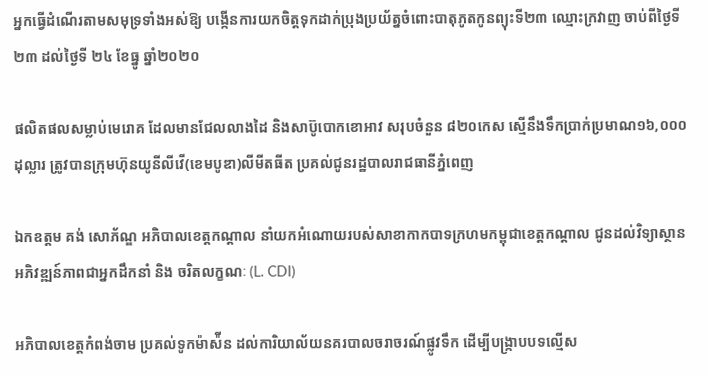អ្នកធ្វើដំណើរតាមសមុទ្រទាំងអស់ឱ្យ បង្កើនការយកចិត្តទុកដាក់ប្រុងប្រយ័ត្នចំពោះបាតុភូតកូនព្យុះទី២៣ ឈ្មោះក្រវាញ ចាប់ពីថ្ងៃទី ២៣ ដល់ថ្ងៃទី ២៤ ខែធ្នូ ឆ្នាំ២០២០

ផលិតផលសម្លាប់មេរោគ ដែលមានជែលលាងដៃ និងសាប៊ូបោកខោអាវ សរុបចំនួន ៨២០កេស ស្មើនឹងទឹកប្រាក់ប្រមាណ១៦,០០០ដុល្លារ ត្រូវបានក្រុមហ៊ុនយូនីលីវើ(ខេមបូឌា)លីមីតធីត ប្រគល់ជូនរដ្ឋបាលរាជធានីភ្នំពេញ

ឯកឧត្ដម គង់ សោភ័ណ្ឌ អភិបាលខេត្តកណ្តាល នាំយកអំណោយរបស់សាខាកាកបាទក្រហមកម្ពុជាខេត្តកណ្ដាល ជូនដល់វិទ្យាស្ថានអភិវឌ្ឍន៍ភាពជាអ្នកដឹកនាំ និង ចរិតលក្ខណៈ (L. CDI)

អភិបាលខេត្តកំពង់ចាម ប្រគល់ទូកម៉ាស៉ីន ដល់ការិយាល័យនគរបាលចរាចរណ៍ផ្លូវទឹក ដើម្បីបង្ក្រាបបទល្មើស